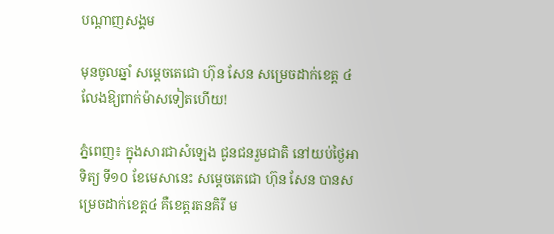បណ្តាញសង្គម

មុនចូលឆ្នាំ សម្តេចតេជោ ហ៊ុន សែន សម្រេចដាក់ខេត្ត ៤ លែងឱ្យពាក់ម៉ាសទៀតហើយ!

ភ្នំពេញ៖ ក្នុងសារជាសំឡេង ជូនជនរួមជាតិ នៅយប់ថ្ងៃអាទិត្យ ទី១០ ខែមេសានេះ សម្តេចតេជោ ហ៊ុន សែន បានសម្រេចដាក់ខេត្ត៤ គឺខេត្តរតនគិរី ម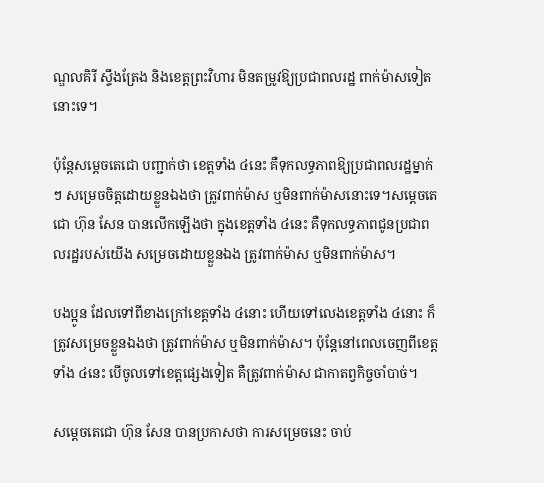ណ្ឌលគិរី ស្ទឹងត្រែង និងខេត្តព្រះវិហារ មិនតម្រូវឱ្យប្រជាពលរដ្ឋ ពាក់ម៉ាសទៀតនោះទេ។

ប៉ុន្តែសម្តេចតេជោ បញ្ជាក់ថា ខេត្តទាំង ៤នេះ គឺទុកលទ្ធភាពឱ្យប្រជាពលរដ្ឋម្នាក់ៗ សម្រេចចិត្តដោយខ្លួនឯងថា ត្រូវពាក់ម៉ាស ឬមិនពាក់ម៉ាសនោះទេ។សម្តេចតេជោ ហ៊ុន សែន បានលើកឡើងថា ក្នុងខេត្តទាំង ៤នេះ គឺទុកលទ្ធភាពជូនប្រជាពលរដ្ឋរបស់យើង សម្រេចដោយខ្លួនឯង ត្រូវពាក់ម៉ាស ឬមិនពាក់ម៉ាស។

បងប្អូន ដែលទៅពីខាងក្រៅខេត្តទាំង ៤នោះ ហើយទៅលេងខេត្តទាំង ៤នោះ ក៏ត្រូវសម្រេចខ្លួនឯងថា ត្រូវពាក់ម៉ាស ឬមិនពាក់ម៉ាស។ ប៉ុន្តែនៅពេលចេញពីខេត្តទាំង ៤នេះ បើចូលទៅខេត្តផ្សេងទៀត គឺត្រូវពាក់ម៉ាស ជាកាតព្វកិច្ចចាំបាច់។

សម្តេចតេជោ ហ៊ុន សែន បានប្រកាសថា ការសម្រេចនេះ ចាប់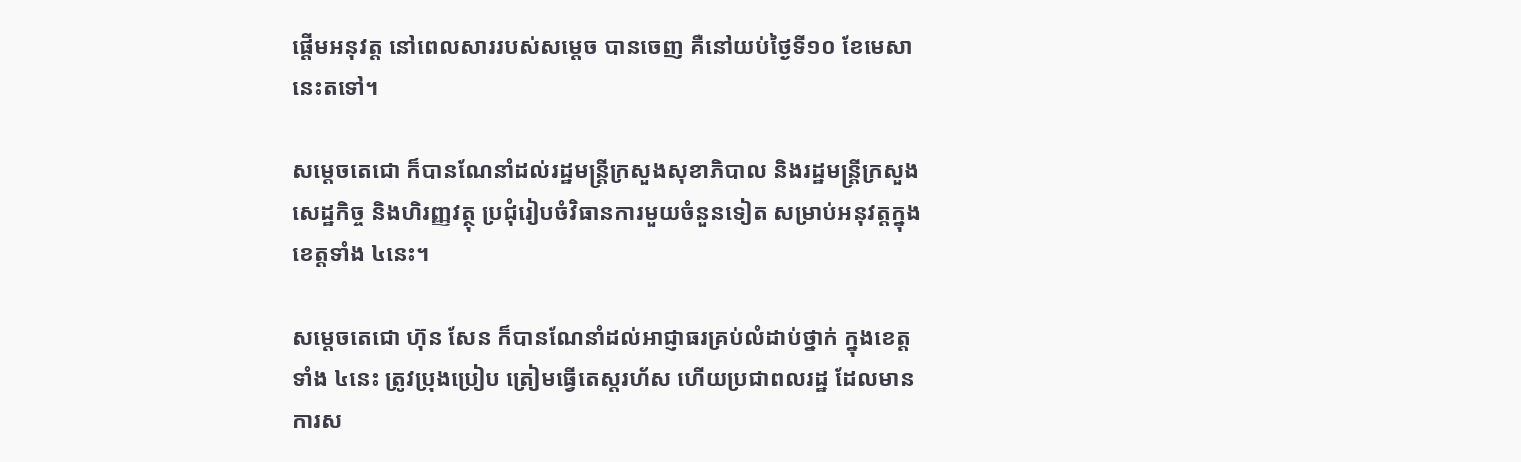ផ្តើមអនុវត្ត នៅពេលសាររបស់សម្តេច បានចេញ គឺនៅយប់ថ្ងៃទី១០ ខែមេសានេះតទៅ។

សម្តេចតេជោ ក៏បានណែនាំដល់រដ្ឋមន្ត្រីក្រសួងសុខាភិបាល និងរដ្ឋមន្ត្រីក្រសួងសេដ្ឋកិច្ច និងហិរញ្ញវត្ថុ ប្រជុំរៀបចំវិធានការមួយចំនួនទៀត សម្រាប់អនុវត្តក្នុងខេត្តទាំង ៤នេះ។

សម្តេចតេជោ ហ៊ុន សែន ក៏បានណែនាំដល់អាជ្ញាធរគ្រប់លំដាប់ថ្នាក់ ក្នុងខេត្តទាំង ៤នេះ ត្រូវប្រុងប្រៀប ត្រៀមធ្វើតេស្តរហ័ស ហើយប្រជាពលរដ្ឋ ដែលមានការស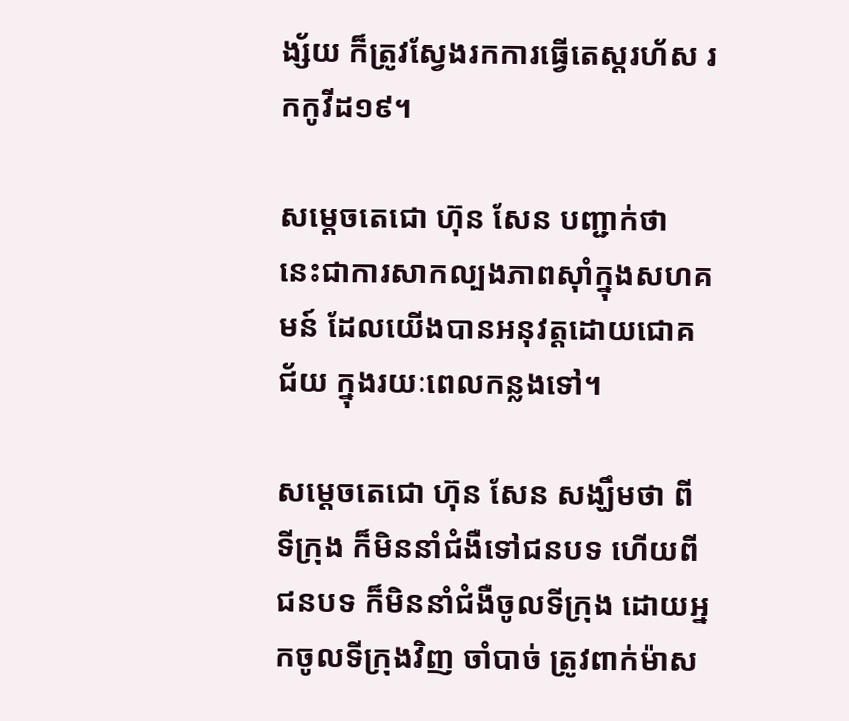ង្ស័យ ក៏ត្រូវស្វែងរកការធ្វើតេស្តរហ័ស រកកូវីដ១៩។

សម្តេចតេជោ ហ៊ុន សែន បញ្ជាក់ថា នេះជាការសាកល្បងភាពស៊ាំក្នុងសហគមន៍ ដែលយើងបានអនុវត្តដោយជោគជ័យ ក្នុងរយៈពេលកន្លងទៅ។

សម្តេចតេជោ ហ៊ុន សែន សង្ឃឹមថា ពីទីក្រុង ក៏មិននាំជំងឺទៅជនបទ ហើយពីជនបទ ក៏មិននាំជំងឺចូលទីក្រុង ដោយអ្នកចូលទីក្រុងវិញ ចាំបាច់ ត្រូវពាក់ម៉ាស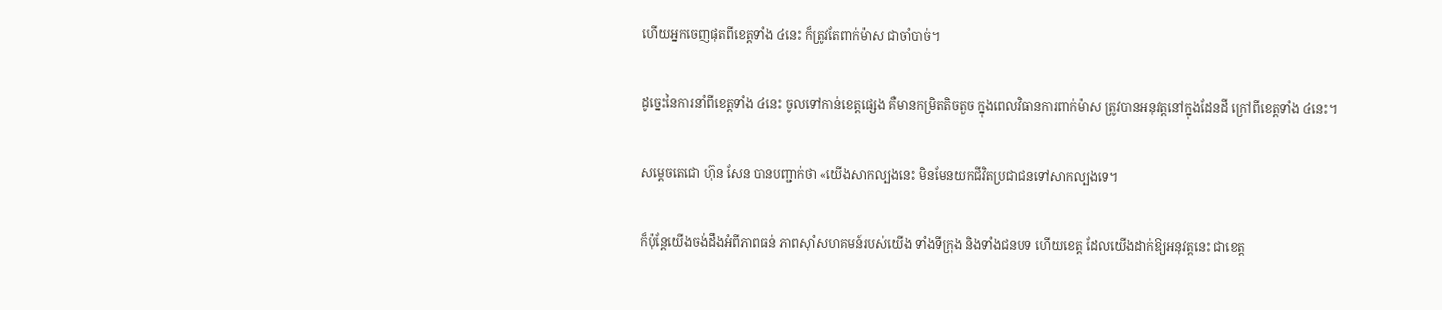ហើយអ្នកចេញផុតពីខេត្តទាំង ៤នេះ ក៏ត្រូវតែពាក់ម៉ាស ជាចាំបាច់។

ដូច្នេះនៃការនាំពីខេត្តទាំង ៤នេះ ចូលទៅកាន់ខេត្តផ្សេង គឺមានកម្រិតតិចតួច ក្នុងពេលវិធានការពាក់ម៉ាស ត្រូវបានអនុវត្តនៅក្នុងដែនដី ក្រៅពីខេត្តទាំង ៤នេះ។

សម្តេចតេជោ ហ៊ុន សែន បានបញ្ជាក់ថា «យើងសាកល្បងនេះ មិនមែនយកជីវិតប្រជាជនទៅសាកល្បងទេ។

ក៏ប៉ុន្តែយើងចង់ដឹងអំពីភាពធន់ ភាពស៊ាំសហគមន៍របស់យើង ទាំងទីក្រុង និងទាំងជនបទ ហើយខេត្ត ដែលយើងដាក់ឱ្យអនុវត្តនេះ ជាខេត្ត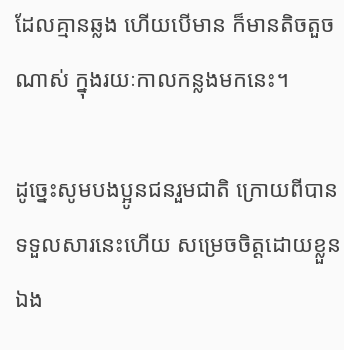ដែលគ្មានឆ្លង ហើយបើមាន ក៏មានតិចតួចណាស់ ក្នុងរយៈកាលកន្លងមកនេះ។

ដូច្នេះសូមបងប្អូនជនរួមជាតិ ក្រោយពីបានទទួលសារនេះហើយ សម្រេចចិត្តដោយខ្លួនឯង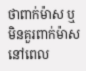ថាពាក់ម៉ាស ឬមិនគួរពាក់ម៉ាស នៅពេល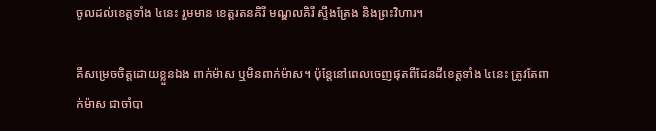ចូលដល់ខេត្តទាំង ៤នេះ រួមមាន ខេត្តរតនគិរី មណ្ឌលគិរី ស្ទឹងត្រែង និងព្រះវិហារ។

គឺសម្រេចចិត្តដោយខ្លួនឯង ពាក់ម៉ាស ឬមិនពាក់ម៉ាស។ ប៉ុន្តែនៅពេលចេញផុតពីដែនដីខេត្តទាំង ៤នេះ ត្រូវតែពាក់ម៉ាស ជាចាំបា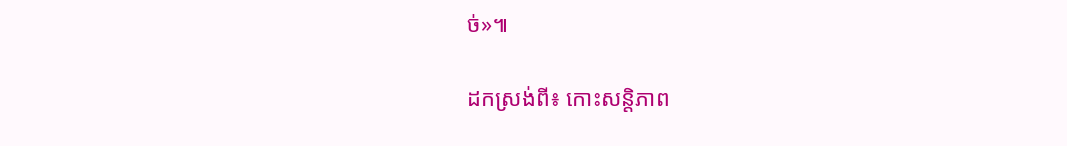ច់»៕

ដកស្រង់ពី៖ កោះសន្តិភាព